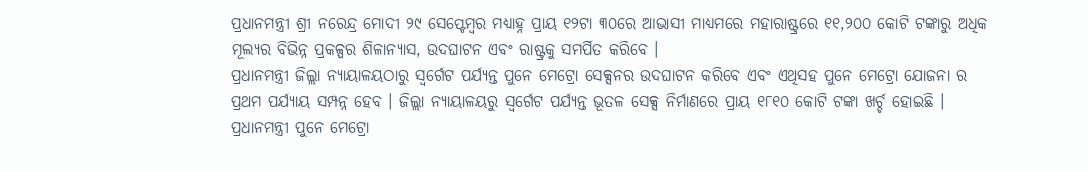ପ୍ରଧାନମନ୍ତ୍ରୀ ଶ୍ରୀ ନରେନ୍ଦ୍ର ମୋଦୀ ୨୯ ସେପ୍ଟେମ୍ବର ମଧ୍ୟାହ୍ନ ପ୍ରାୟ ୧୨ଟା ୩୦ରେ ଆଭାସୀ ମାଧ୍ୟମରେ ମହାରାଷ୍ଟ୍ରରେ ୧୧,୨୦୦ କୋଟି ଟଙ୍କାରୁ ଅଧିକ ମୂଲ୍ୟର ବିଭିନ୍ନ ପ୍ରକଳ୍ପର ଶିଳାନ୍ୟାସ, ଉଦଘାଟନ ଏବଂ ରାଷ୍ଟ୍ରକୁ ସମର୍ପିତ କରିବେ ।
ପ୍ରଧାନମନ୍ତ୍ରୀ ଜିଲ୍ଲା ନ୍ୟାୟାଳୟଠାରୁ ସ୍ୱର୍ଗେଟ ପର୍ଯ୍ୟନ୍ତ ପୁନେ ମେଟ୍ରୋ ସେକ୍ସନର ଉଦଘାଟନ କରିବେ ଏବଂ ଏଥିସହ ପୁନେ ମେଟ୍ରୋ ଯୋଜନା ର ପ୍ରଥମ ପର୍ଯ୍ୟାୟ ସମ୍ପନ୍ନ ହେବ । ଜିଲ୍ଲା ନ୍ୟାୟାଳୟରୁ ସ୍ୱର୍ଗେଟ ପର୍ଯ୍ୟନ୍ତ ଭୂତଳ ସେକ୍ସ ନିର୍ମାଣରେ ପ୍ରାୟ ୧୮୧୦ କୋଟି ଟଙ୍କା ଖର୍ଚ୍ଚ ହୋଇଛି ।
ପ୍ରଧାନମନ୍ତ୍ରୀ ପୁନେ ମେଟ୍ରୋ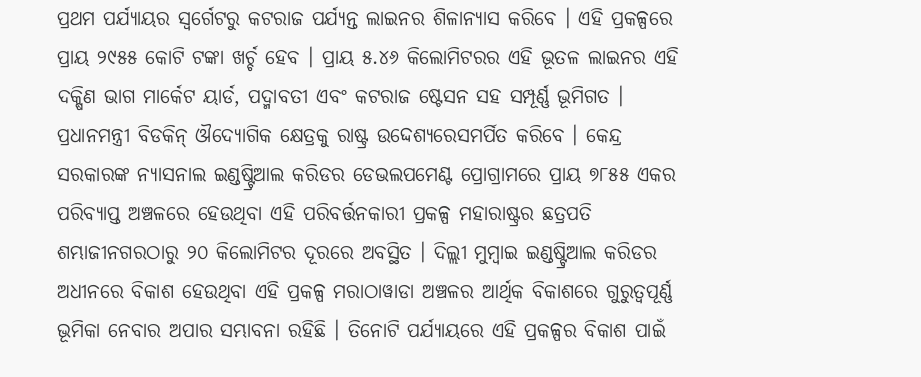ପ୍ରଥମ ପର୍ଯ୍ୟାୟର ସ୍ୱର୍ଗେଟରୁ କଟରାଜ ପର୍ଯ୍ୟନ୍ତ ଲାଇନର ଶିଳାନ୍ୟାସ କରିବେ । ଏହି ପ୍ରକଳ୍ପରେ ପ୍ରାୟ ୨୯୫୫ କୋଟି ଟଙ୍କା ଖର୍ଚ୍ଚ ହେବ । ପ୍ରାୟ ୫.୪୬ କିଲୋମିଟରର ଏହି ଭୂତଳ ଲାଇନର ଏହି ଦକ୍ଷିଣ ଭାଗ ମାର୍କେଟ ୟାର୍ଡ, ପଦ୍ମାବତୀ ଏବଂ କଟରାଜ ଷ୍ଟେସନ ସହ ସମ୍ପୂର୍ଣ୍ଣ ଭୂମିଗତ ।
ପ୍ରଧାନମନ୍ତ୍ରୀ ବିଡକିନ୍ ଔଦ୍ୟୋଗିକ କ୍ଷେତ୍ରକୁ ରାଷ୍ଟ୍ର ଉଦ୍ଦେଶ୍ୟରେସମର୍ପିତ କରିବେ । କେନ୍ଦ୍ର ସରକାରଙ୍କ ନ୍ୟାସନାଲ ଇଣ୍ଡଷ୍ଟ୍ରିଆଲ କରିଡର ଡେଭଲପମେଣ୍ଟ ପ୍ରୋଗ୍ରାମରେ ପ୍ରାୟ ୭୮୫୫ ଏକର ପରିବ୍ୟାପ୍ତ ଅଞ୍ଚଳରେ ହେଉଥିବା ଏହି ପରିବର୍ତ୍ତନକାରୀ ପ୍ରକଳ୍ପ ମହାରାଷ୍ଟ୍ରର ଛତ୍ରପତି ଶମ୍ଭାଜୀନଗରଠାରୁ ୨୦ କିଲୋମିଟର ଦୂରରେ ଅବସ୍ଥିତ । ଦିଲ୍ଲୀ ମୁମ୍ବାଇ ଇଣ୍ଡଷ୍ଟ୍ରିଆଲ କରିଡର ଅଧୀନରେ ବିକାଶ ହେଉଥିବା ଏହି ପ୍ରକଳ୍ପ ମରାଠାୱାଡା ଅଞ୍ଚଳର ଆର୍ଥିକ ବିକାଶରେ ଗୁରୁତ୍ୱପୂର୍ଣ୍ଣ ଭୂମିକା ନେବାର ଅପାର ସମ୍ଭାବନା ରହିଛି । ତିନୋଟି ପର୍ଯ୍ୟାୟରେ ଏହି ପ୍ରକଳ୍ପର ବିକାଶ ପାଇଁ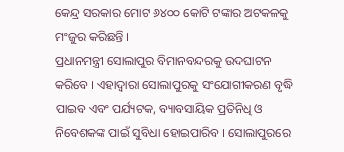କେନ୍ଦ୍ର ସରକାର ମୋଟ ୬୪୦୦ କୋଟି ଟଙ୍କାର ଅଟକଳକୁ ମଂଜୁର କରିଛନ୍ତି ।
ପ୍ରଧାନମନ୍ତ୍ରୀ ସୋଲାପୁର ବିମାନବନ୍ଦରକୁ ଉଦଘାଟନ କରିବେ । ଏହାଦ୍ୱାରା ସୋଲାପୁରକୁ ସଂଯୋଗୀକରଣ ବୃଦ୍ଧି ପାଇବ ଏବଂ ପର୍ଯ୍ୟଟକ, ବ୍ୟାବସାୟିକ ପ୍ରତିନିଧି ଓ ନିବେଶକଙ୍କ ପାଇଁ ସୁବିଧା ହୋଇପାରିବ । ସୋଲାପୁରରେ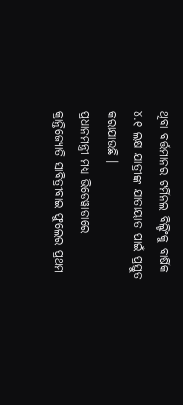ଥିବା ବର୍ତ୍ତମାନର ଟର୍ମିନଲ ବିଲ୍ଡିଂକୁ ବାର୍ଷିକ ୪.୧ ଲକ୍ଷ ଯାତ୍ରୀଙ୍କ ଯାତାୟାତ ପାଇଁ ପ୍ରସ୍ତୁତ କରାଯାଉଛି ।
ପ୍ରଧାନମନ୍ତ୍ରୀ ମଧ୍ୟ ଭିଡେୱାଡାରେ କ୍ରାନ୍ତିଜ୍ୟୋତି ସାବିତ୍ରୀବାଇ ଫୁଲେର ପ୍ରଥମ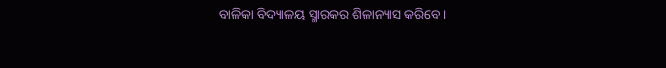ବାଳିକା ବିଦ୍ୟାଳୟ ସ୍ମାରକର ଶିଳାନ୍ୟାସ କରିବେ ।